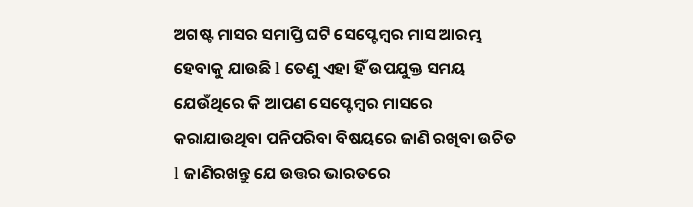ଅଗଷ୍ଟ ମାସର ସମାପ୍ତି ଘଟି ସେପ୍ଟେମ୍ବର ମାସ ଆରମ୍ଭ ହେବାକୁ ଯାଉଛି l ତେଣୁ ଏହା ହିଁ ଉପଯୁକ୍ତ ସମୟ ଯେଉଁଥିରେ କି ଆପଣ ସେପ୍ଟେମ୍ବର ମାସରେ କରାଯାଉଥିବା ପନିପରିବା ବିଷୟରେ ଜାଣି ରଖିବା ଉଚିତ l ଜାଣିରଖନ୍ତୁ ଯେ ଉତ୍ତର ଭାରତରେ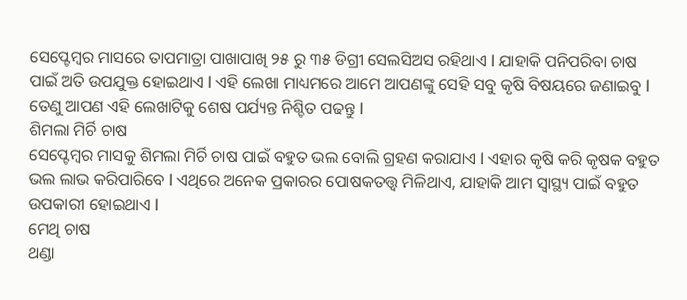ସେପ୍ଟେମ୍ବର ମାସରେ ତାପମାତ୍ରା ପାଖାପାଖି ୨୫ ରୁ ୩୫ ଡିଗ୍ରୀ ସେଲସିଅସ ରହିଥାଏ l ଯାହାକି ପନିପରିବା ଚାଷ ପାଇଁ ଅତି ଉପଯୁକ୍ତ ହୋଇଥାଏ l ଏହି ଲେଖା ମାଧ୍ୟମରେ ଆମେ ଆପଣଙ୍କୁ ସେହି ସବୁ କୃଷି ବିଷୟରେ ଜଣାଇବୁ l ତେଣୁ ଆପଣ ଏହି ଲେଖାଟିକୁ ଶେଷ ପର୍ଯ୍ୟନ୍ତ ନିଶ୍ଚିତ ପଢନ୍ତୁ l
ଶିମଲା ମିର୍ଚି ଚାଷ
ସେପ୍ଟେମ୍ବର ମାସକୁ ଶିମଲା ମିର୍ଚି ଚାଷ ପାଇଁ ବହୁତ ଭଲ ବୋଲି ଗ୍ରହଣ କରାଯାଏ l ଏହାର କୃଷି କରି କୃଷକ ବହୁତ ଭଲ ଲାଭ କରିପାରିବେ l ଏଥିରେ ଅନେକ ପ୍ରକାରର ପୋଷକତତ୍ତ୍ୱ ମିଳିଥାଏ, ଯାହାକି ଆମ ସ୍ୱାସ୍ଥ୍ୟ ପାଇଁ ବହୁତ ଉପକାରୀ ହୋଇଥାଏ l
ମେଥି ଚାଷ
ଥଣ୍ଡା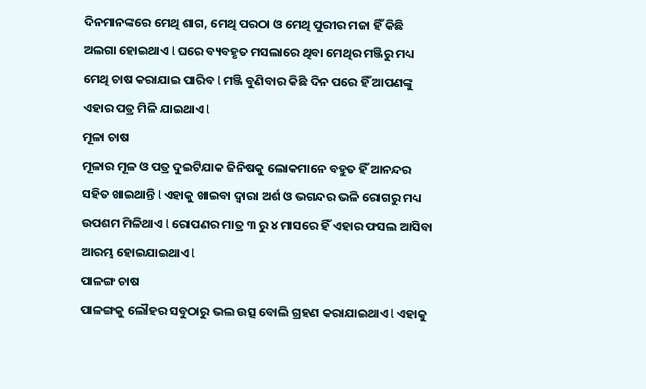ଦିନମାନଙ୍କରେ ମେଥି ଶାଗ, ମେଥି ପରଠା ଓ ମେଥି ପୁରୀର ମଜା ହିଁ କିଛି ଅଲଗା ହୋଇଥାଏ l ଘରେ ବ୍ୟବହୃତ ମସଲାରେ ଥିବା ମେଥିର ମଞ୍ଜିରୁ ମଧ୍ୟ ମେଥି ଚାଷ କରାଯାଇ ପାରିବ l ମଞ୍ଜି ବୁଣିବାର କିଛି ଦିନ ପରେ ହିଁ ଆପଣଙ୍କୁ ଏହାର ପତ୍ର ମିଳି ଯାଇଥାଏ l
ମୂଳା ଚାଷ
ମୂଳାର ମୂଳ ଓ ପତ୍ର ଦୁଇଟିଯାକ ଜିନିଷକୁ ଲୋକମାନେ ବହୁତ ହିଁ ଆନନ୍ଦର ସହିତ ଖାଇଥାନ୍ତି l ଏହାକୁ ଖାଇବା ଦ୍ୱାରା ଅର୍ଶ ଓ ଭଗନ୍ଦର ଭଳି ରୋଗରୁ ମଧ୍ୟ ଉପଶମ ମିଳିଥାଏ l ରୋପଣର ମାତ୍ର ୩ ରୁ ୪ ମାସରେ ହିଁ ଏହାର ଫସଲ ଆସିବା ଆରମ୍ଭ ହୋଇଯାଇଥାଏ l
ପାଳଙ୍ଗ ଚାଷ
ପାଳଙ୍ଗକୁ ଲୌହର ସବୁଠାରୁ ଭଲ ଉତ୍ସ ବୋଲି ଗ୍ରହଣ କରାଯାଇଥାଏ l ଏହାକୁ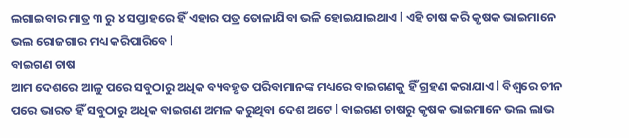ଲଗାଇବାର ମାତ୍ର ୩ ରୁ ୪ ସପ୍ତାହରେ ହିଁ ଏହାର ପତ୍ର ତୋଳାଯିବା ଭଳି ହୋଇଯାଇଥାଏ l ଏହି ଚାଷ କରି କୃଷକ ଭାଇମାନେ ଭଲ ରୋଜଗାର ମଧ୍ୟ କରିପାରିବେ l
ବାଇଗଣ ଚାଷ
ଆମ ଦେଶରେ ଆଳୁ ପରେ ସବୁଠାରୁ ଅଧିକ ବ୍ୟବହୃତ ପରିବାମାନଙ୍କ ମଧ୍ୟରେ ବାଇଗଣକୁ ହିଁ ଗ୍ରହଣ କରାଯାଏ l ବିଶ୍ୱରେ ଚୀନ ପରେ ଭାରତ ହିଁ ସବୁଠାରୁ ଅଧିକ ବାଇଗଣ ଅମଳ କରୁଥିବା ଦେଶ ଅଟେ l ବାଇଗଣ ଚାଷରୁ କୃଷକ ଭାଇମାନେ ଭଲ ଲାଭ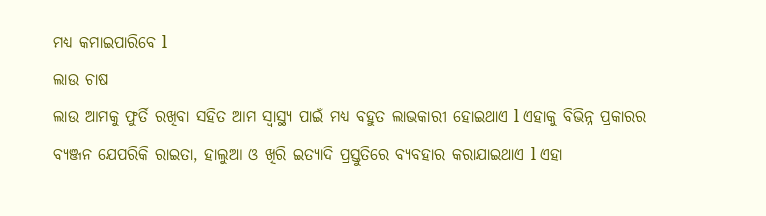ମଧ୍ୟ କମାଇପାରିବେ l
ଲାଉ ଚାଷ
ଲାଉ ଆମକୁ ଫୁର୍ତି ରଖିବା ସହିତ ଆମ ସ୍ୱାସ୍ଥ୍ୟ ପାଇଁ ମଧ୍ୟ ବହୁତ ଲାଭକାରୀ ହୋଇଥାଏ l ଏହାକୁ ବିଭିନ୍ନ ପ୍ରକାରର ବ୍ୟଞ୍ଜନ ଯେପରିକି ରାଇତା, ହାଲୁଆ ଓ ଖିରି ଇତ୍ୟାଦି ପ୍ରସ୍ତୁତିରେ ବ୍ୟବହାର କରାଯାଇଥାଏ l ଏହା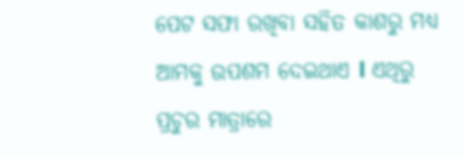ପେଟ ସଫା ରଖିବା ସହିତ କାଶରୁ ମଧ୍ୟ ଆମକୁ ଉପଶମ ଦେଇଥାଏ l ଏଥିରୁ ପ୍ରଚୁର ମାତ୍ରାରେ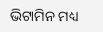ଭିଟାମିନ ମଧ୍ୟ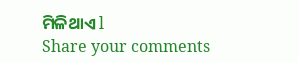ମିଳିଥାଏ l
Share your comments